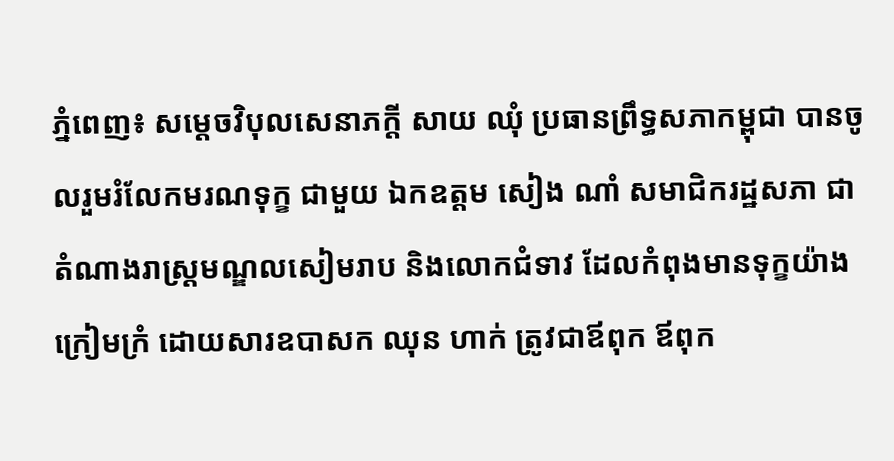ភ្នំពេញ៖ សម្តេចវិបុលសេនាភក្តី សាយ ឈុំ ប្រធានព្រឹទ្ធសភាកម្ពុជា បានចូលរួមរំលែកមរណទុក្ខ ជាមួយ ឯកឧត្តម សៀង ណាំ សមាជិករដ្ឋសភា ជាតំណាងរាស្ដ្រមណ្ឌលសៀមរាប និងលោកជំទាវ ដែលកំពុងមានទុក្ខយ៉ាងក្រៀមក្រំ ដោយសារឧបាសក ឈុន ហាក់ ត្រូវជាឪពុក ឪពុក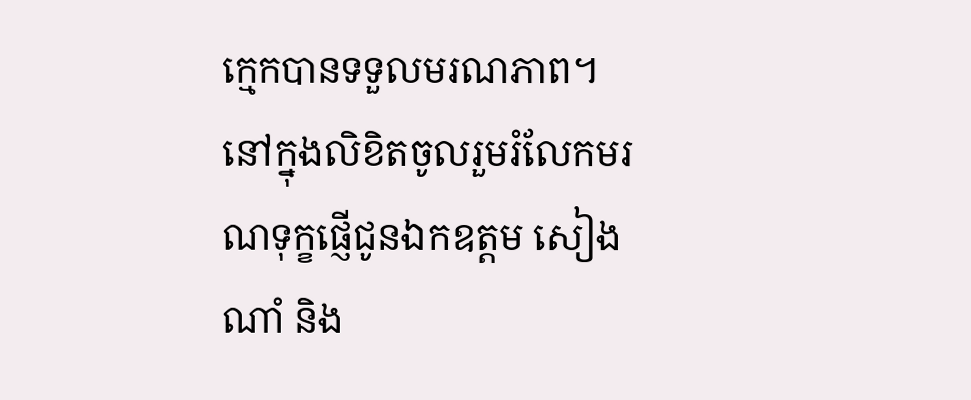ក្មេកបានទទួលមរណភាព។
នៅក្នុងលិខិតចូលរួមរំលែកមរណទុក្ខផ្ញើជូនឯកឧត្តម សៀង ណាំ និង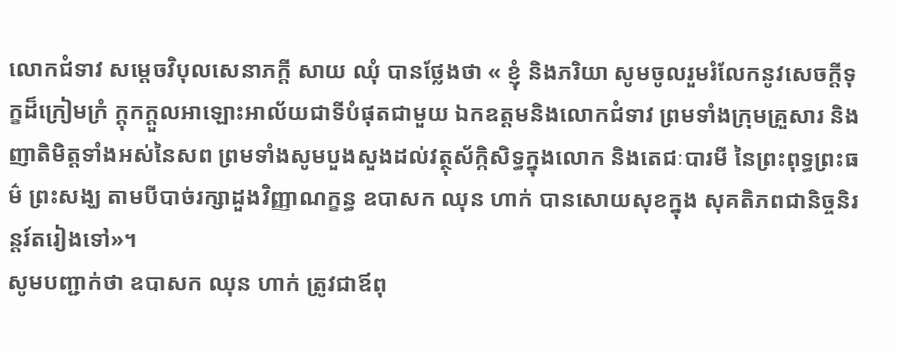លោកជំទាវ សម្តេចវិបុលសេនាភក្តី សាយ ឈុំ បានថ្លែងថា « ខ្ញុំ និងភរិយា សូមចូលរួមរំលែកនូវសេចក្តីទុក្ខដ៏ក្រៀមក្រំ ក្តុកក្តួលអាឡោះអាល័យជាទីបំផុតជាមួយ ឯកឧត្តមនិងលោកជំទាវ ព្រមទាំងក្រុមគ្រួសារ និងញាតិមិត្តទាំងអស់នៃសព ព្រមទាំងសូមបួងសួងដល់វត្ថុស័ក្កិសិទ្ធក្នុងលោក និងតេជៈបារមី នៃព្រះពុទ្ធព្រះធម៌ ព្រះសង្ឃ តាមបីបាច់រក្សាដួងវិញ្ញាណក្ខន្ធ ឧបាសក ឈុន ហាក់ បានសោយសុខក្នុង សុគតិភពជានិច្ចនិរន្តរ៍តរៀងទៅ»។
សូមបញ្ជាក់ថា ឧបាសក ឈុន ហាក់ ត្រូវជាឪពុ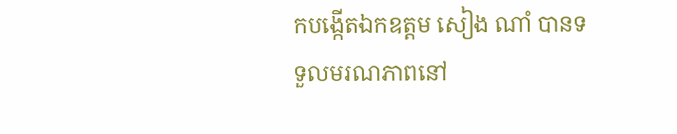កបង្កើតឯកឧត្តម សៀង ណាំ បានទទួលមរណភាពនៅ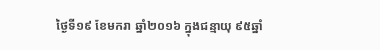ថ្ងៃទី១៩ ខែមករា ឆ្នាំ២០១៦ ក្នុងជន្មាយុ ៩៥ឆ្នាំ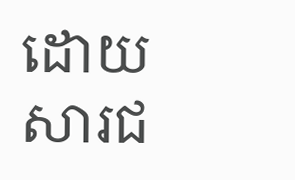ដោយសារជ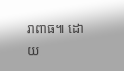រាពាធ៕ ដោយ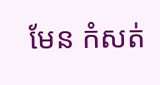មែន កំសត់